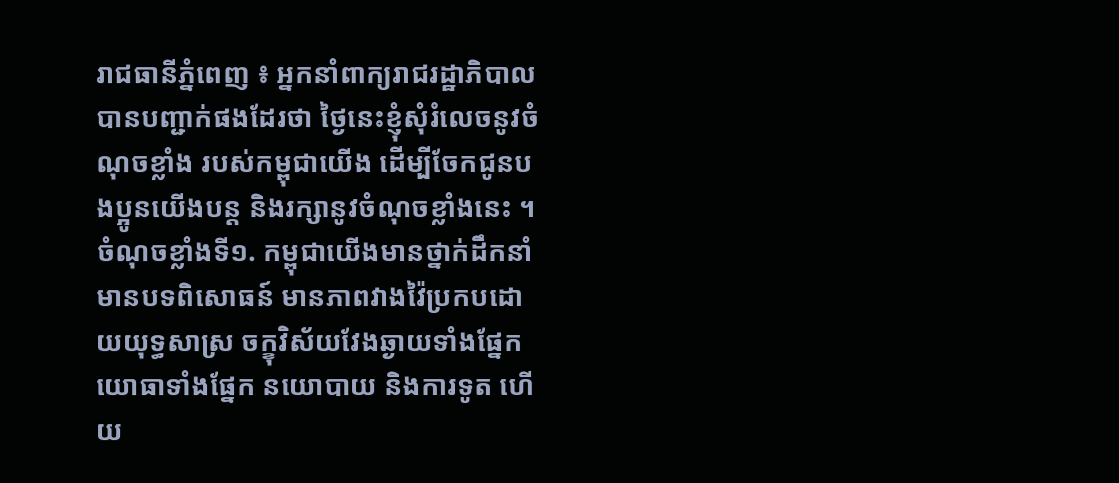រាជធានីភ្នំពេញ ៖ អ្នកនាំពាក្យរាជរដ្ឋាភិបាល បានបញ្ជាក់ផងដែរថា ថ្ងៃនេះខ្ញុំសុំរំលេចនូវចំណុចខ្លាំង របស់កម្ពុជាយើង ដើម្បីចែកជូនបងប្អូនយើងបន្ត និងរក្សានូវចំណុចខ្លាំងនេះ ។
ចំណុចខ្លាំងទី១. កម្ពុជាយើងមានថ្នាក់ដឹកនាំមានបទពិសោធន៍ មានភាពវាងវ៉ៃប្រកបដោយយុទ្ធសាស្រ ចក្ខុវិស័យវែងឆ្ងាយទាំងផ្នែកយោធាទាំងផ្នែក នយោបាយ និងការទូត ហើយ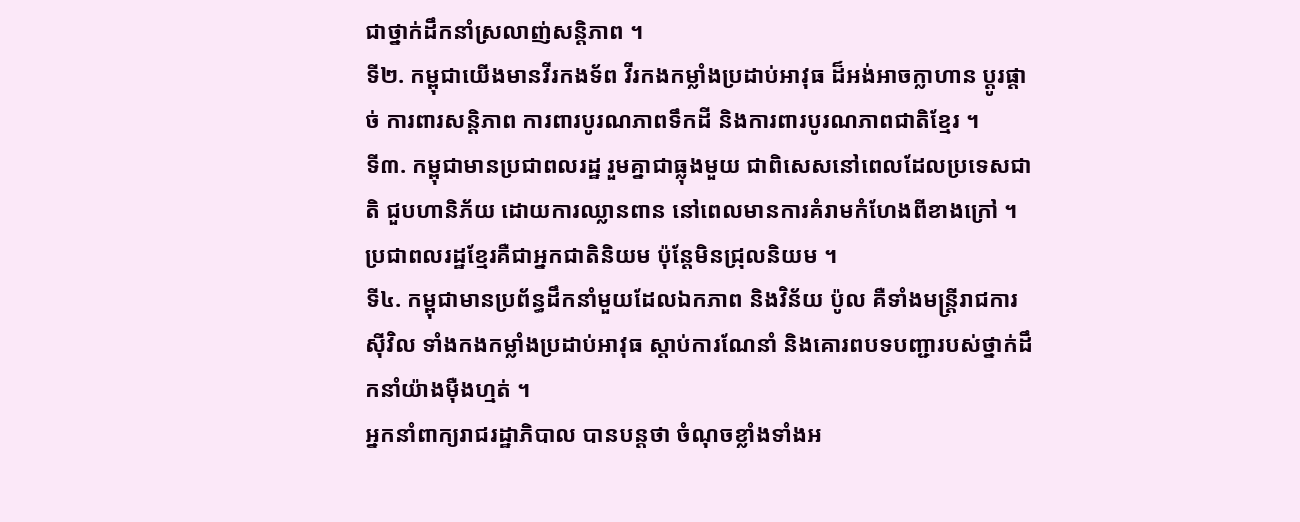ជាថ្នាក់ដឹកនាំស្រលាញ់សន្តិភាព ។
ទី២. កម្ពុជាយើងមានវីរកងទ័ព វីរកងកម្លាំងប្រដាប់អាវុធ ដ៏អង់អាចក្លាហាន ប្តូរផ្តាច់ ការពារសន្តិភាព ការពារបូរណភាពទឹកដី និងការពារបូរណភាពជាតិខ្មែរ ។
ទី៣. កម្ពុជាមានប្រជាពលរដ្ឋ រួមគ្នាជាធ្លុងមួយ ជាពិសេសនៅពេលដែលប្រទេសជាតិ ជួបហានិភ័យ ដោយការឈ្លានពាន នៅពេលមានការគំរាមកំហែងពីខាងក្រៅ ។ ប្រជាពលរដ្ឋខ្មែរគឺជាអ្នកជាតិនិយម ប៉ុន្តែមិនជ្រុលនិយម ។
ទី៤. កម្ពុជាមានប្រព័ន្ធដឹកនាំមួយដែលឯកភាព និងវិន័យ ប៉ូល គឺទាំងមន្ត្រីរាជការស៊ីវិល ទាំងកងកម្លាំងប្រដាប់អាវុធ ស្តាប់ការណែនាំ និងគោរពបទបញ្ជារបស់ថ្នាក់ដឹកនាំយ៉ាងម៉ឺងហ្មត់ ។
អ្នកនាំពាក្យរាជរដ្ឋាភិបាល បានបន្តថា ចំណុចខ្លាំងទាំងអ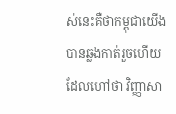ស់នេះគឺថាកម្ពុជាយើងបានឆ្លងកាត់រួចហើយ ដែលហៅថា វិញ្ញាសា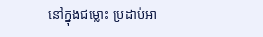នៅក្នុងជម្លោះ ប្រដាប់អា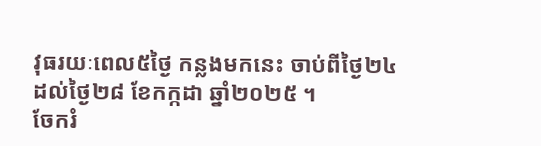វុធរយៈពេល៥ថ្ងៃ កន្លងមកនេះ ចាប់ពីថ្ងៃ២៤ដល់ថ្ងៃ២៨ ខែកក្កដា ឆ្នាំ២០២៥ ។
ចែករំ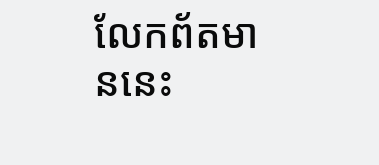លែកព័តមាននេះ